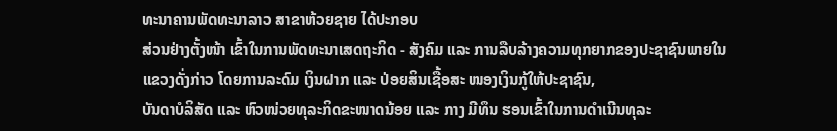ທະນາຄານພັດທະນາລາວ ສາຂາຫ້ວຍຊາຍ ໄດ້ປະກອບ
ສ່ວນຢ່າງຕັ້ງໜ້າ ເຂົ້າໃນການພັດທະນາເສດຖະກິດ - ສັງຄົມ ແລະ ການລືບລ້າງຄວາມທຸກຍາກຂອງປະຊາຊົນພາຍໃນ
ແຂວງດັ່ງກ່າວ ໂດຍການລະດົມ ເງິນຝາກ ແລະ ປ່ອຍສິນເຊື້ອສະ ໜອງເງິນກູ້ໃຫ້ປະຊາຊົນ,
ບັນດາບໍລິສັດ ແລະ ຫົວໜ່ວຍທຸລະກິດຂະໜາດນ້ອຍ ແລະ ກາງ ມີທຶນ ຮອນເຂົ້າໃນການດຳເນີນທຸລະ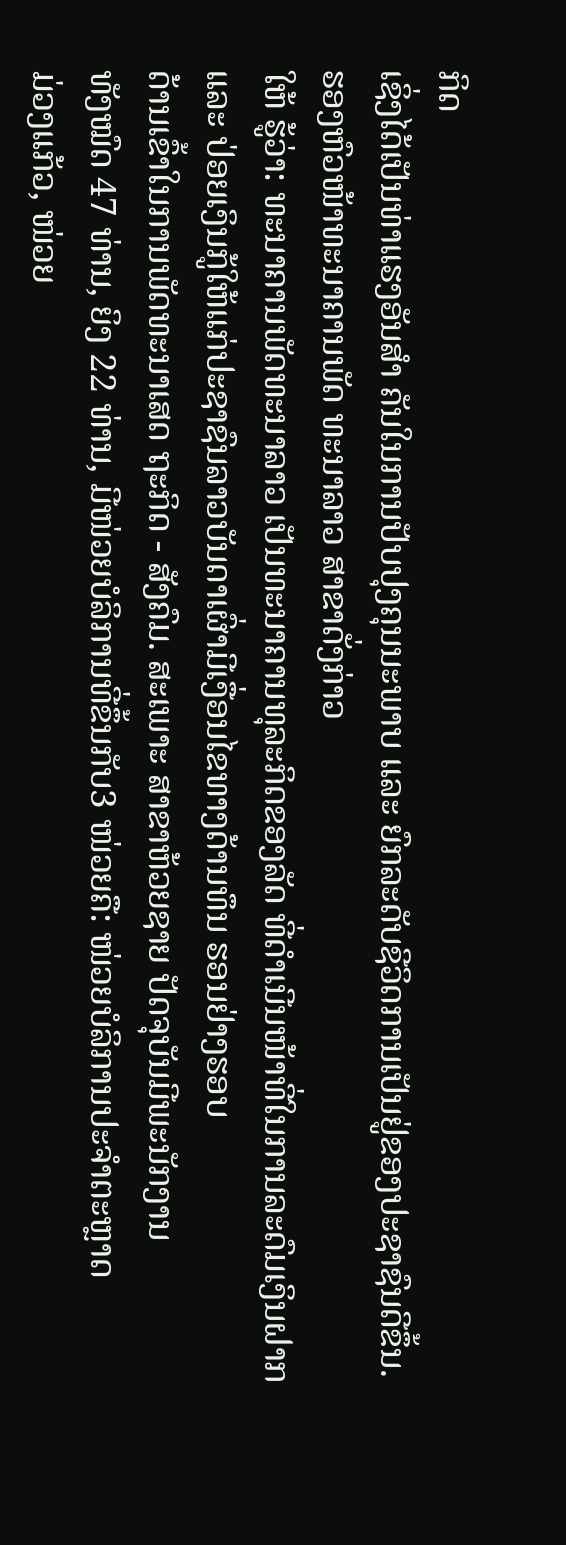ກິດ
ເຊິ່ງໄດ້ເປັນທ່າແຮງອັນສຳ ຄັນໃນການປັບປຸງຄຸນນະພາບ ແລະ ຍົກລະດັບຊີວິດການເປັນຢູ່ຂອງປະຊາຊົນດີຂຶ້ນ.
ຮອງຫົວໜ້າທະນາຄານພັດ ທະນາລາວ ສາຂາດັ່ງກ່າວ
ໃຫ້ ຮູ້ວ່າ: ທະນາຄານພັດທະນາລາວ ເປັນທະນາຄານທຸລະກິດຂອງລັດ ທີ່ດຳເນີນໜ້າທີ່ໃນການລະດົມເງິນຝາກ
ແລະ ປ່ອຍເງິນກູ້ໃຫ້ແກ່ປະຊາຊົນລາວບັນດາເຜົ່າມີເງື່ອນໄຂທາງດ້ານທຶນ ຮອນຢ່າງຮອບ
ດ້ານເຂົ້າໃນການພັດທະນາເສດ ຖະກິດ - ສັງຄົມ. ສະເພາະ ສາຂາຫ້ວຍຊາຍ ປັດຈຸບັນມີພະນັກງານ
ທັງໝົດ 47 ທ່ານ, ຍິງ 22 ທ່ານ, ມີໜ່ວຍບໍລິການທີ່ຂຶ້ນກັບ3 ໜ່ວຍຄື: ໜ່ວຍບໍລິການປະຈຳຕະຫຼາດ
ມ່ວງແກ້ວ, ໜ່ວຍ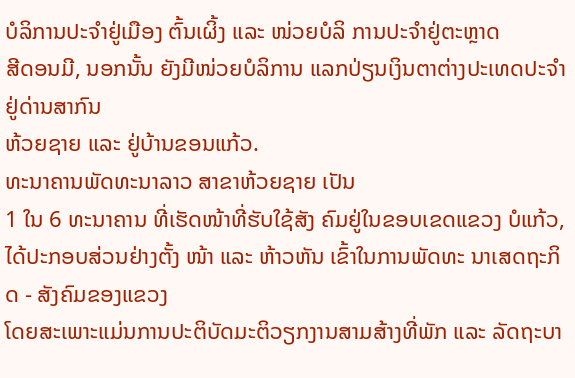ບໍລິການປະຈຳຢູ່ເມືອງ ຕົ້ນເຜິ້ງ ແລະ ໜ່ວຍບໍລິ ການປະຈຳຢູ່ຕະຫຼາດ
ສີດອນມີ, ນອກນັ້ນ ຍັງມີໜ່ວຍບໍລິການ ແລກປ່ຽນເງິນຕາຕ່າງປະເທດປະຈຳຢູ່ດ່ານສາກົນ
ຫ້ວຍຊາຍ ແລະ ຢູ່ບ້ານຂອນແກ້ວ.
ທະນາຄານພັດທະນາລາວ ສາຂາຫ້ວຍຊາຍ ເປັນ
1 ໃນ 6 ທະນາຄານ ທີ່ເຮັດໜ້າທີ່ຮັບໃຊ້ສັງ ຄົມຢູ່ໃນຂອບເຂດແຂວງ ບໍແກ້ວ,
ໄດ້ປະກອບສ່ວນຢ່າງຕັ້ງ ໜ້າ ແລະ ຫ້າວຫັນ ເຂົ້າໃນການພັດທະ ນາເສດຖະກິດ - ສັງຄົມຂອງແຂວງ
ໂດຍສະເພາະແມ່ນການປະຕິບັດມະຕິວຽກງານສາມສ້າງທີ່ພັກ ແລະ ລັດຖະບາ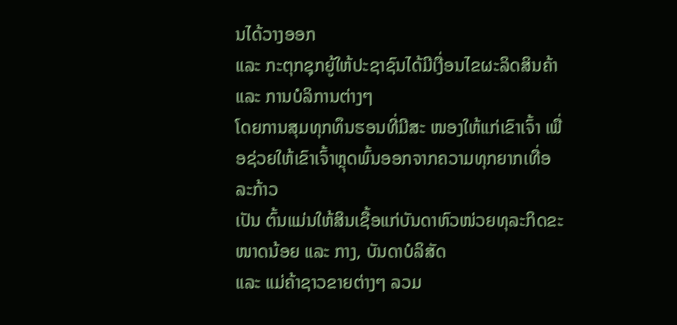ນໄດ້ວາງອອກ
ແລະ ກະຕຸກຊຸກຍູ້ໃຫ້ປະຊາຊົນໄດ້ມີເງື່ອນໄຂຜະລິດສິນຄ້າ ແລະ ການບໍລິການຕ່າງໆ
ໂດຍການສຸມທຸກທຶນຮອນທີ່ມີສະ ໜອງໃຫ້ແກ່ເຂົາເຈົ້າ ເພື່ອຊ່ວຍໃຫ້ເຂົາເຈົ້າຫຼຸດພົ້ນອອກຈາກຄວາມທຸກຍາກເທື່ອລະກ້າວ
ເປັນ ຕົ້ນແມ່ນໃຫ້ສິນເຊື້ອແກ່ບັນດາຫົວໜ່ວຍທຸລະກິດຂະໜາດນ້ອຍ ແລະ ກາງ, ບັນດາບໍລິສັດ
ແລະ ແມ່ຄ້າຊາວຂາຍຕ່າງໆ ລວມ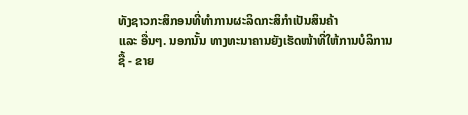ທັງຊາວກະສິກອນທີ່ທຳການຜະລິດກະສິກຳເປັນສິນຄ້າ
ແລະ ອື່ນໆ. ນອກນັ້ນ ທາງທະນາຄານຍັງເຮັດໜ້າທີ່ໃຫ້ການບໍລິການຊື້ - ຂາຍ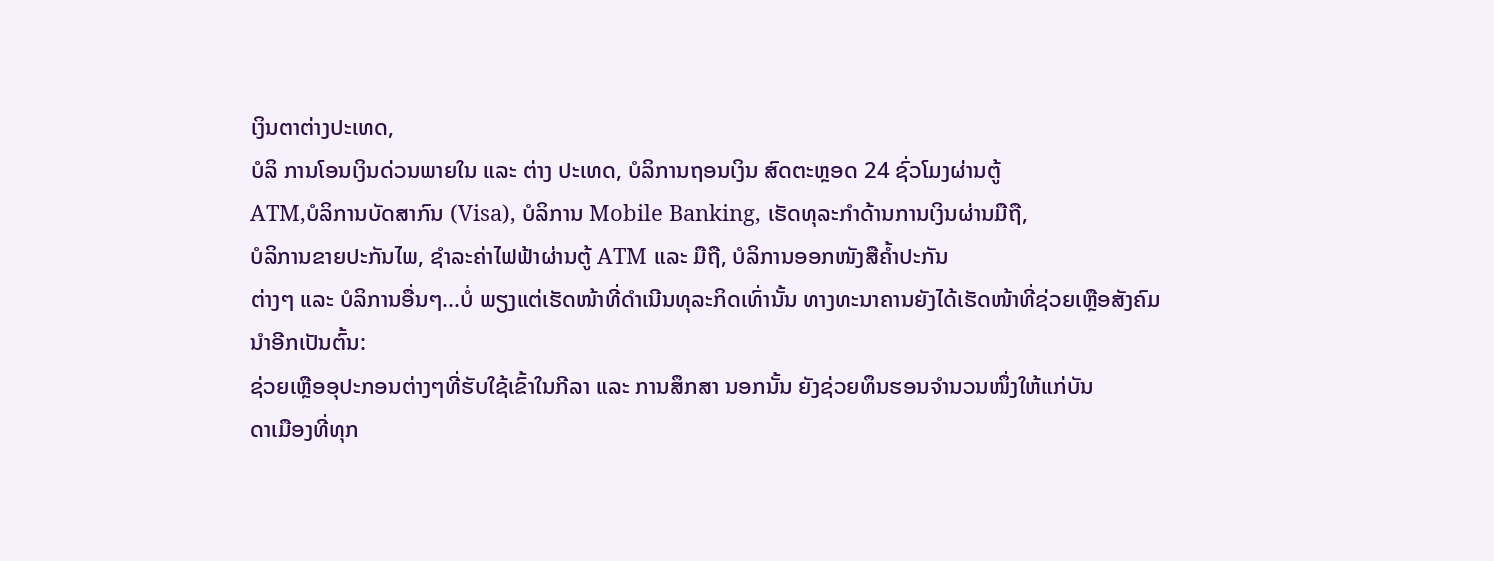ເງິນຕາຕ່າງປະເທດ,
ບໍລິ ການໂອນເງິນດ່ວນພາຍໃນ ແລະ ຕ່າງ ປະເທດ, ບໍລິການຖອນເງິນ ສົດຕະຫຼອດ 24 ຊົ່ວໂມງຜ່ານຕູ້
ATM,ບໍລິການບັດສາກົນ (Visa), ບໍລິການ Mobile Banking, ເຮັດທຸລະກຳດ້ານການເງິນຜ່ານມືຖື,
ບໍລິການຂາຍປະກັນໄພ, ຊຳລະຄ່າໄຟຟ້າຜ່ານຕູ້ ATM ແລະ ມືຖື, ບໍລິການອອກໜັງສືຄ້ຳປະກັນ
ຕ່າງໆ ແລະ ບໍລິການອື່ນໆ...ບໍ່ ພຽງແຕ່ເຮັດໜ້າທີ່ດຳເນີນທຸລະກິດເທົ່ານັ້ນ ທາງທະນາຄານຍັງໄດ້ເຮັດໜ້າທີ່ຊ່ວຍເຫຼືອສັງຄົມນຳອີກເປັນຕົ້ນ:
ຊ່ວຍເຫຼືອອຸປະກອນຕ່າງໆທີ່ຮັບໃຊ້ເຂົ້າໃນກີລາ ແລະ ການສຶກສາ ນອກນັ້ນ ຍັງຊ່ວຍທຶນຮອນຈຳນວນໜຶ່ງໃຫ້ແກ່ບັນ
ດາເມືອງທີ່ທຸກ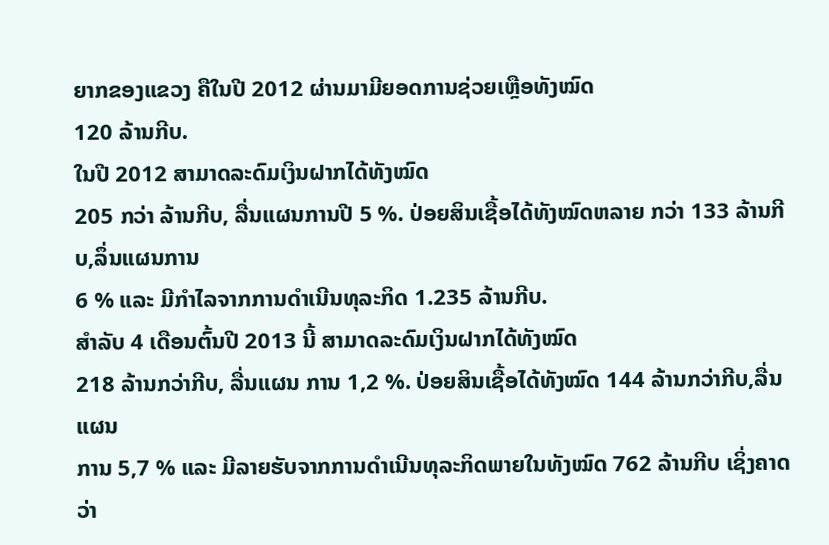ຍາກຂອງແຂວງ ຄືໃນປີ 2012 ຜ່ານມາມີຍອດການຊ່ວຍເຫຼືອທັງໝົດ
120 ລ້ານກີບ.
ໃນປີ 2012 ສາມາດລະດົມເງິນຝາກໄດ້ທັງໝົດ
205 ກວ່າ ລ້ານກີບ, ລື່ນແຜນການປີ 5 %. ປ່ອຍສິນເຊື້ອໄດ້ທັງໝົດຫລາຍ ກວ່າ 133 ລ້ານກີບ,ລຶ່ນແຜນການ
6 % ແລະ ມີກຳໄລຈາກການດຳເນີນທຸລະກິດ 1.235 ລ້ານກີບ.
ສຳລັບ 4 ເດືອນຕົ້ນປີ 2013 ນີ້ ສາມາດລະດົມເງິນຝາກໄດ້ທັງໝົດ
218 ລ້ານກວ່າກີບ, ລື່ນແຜນ ການ 1,2 %. ປ່ອຍສິນເຊື້ອໄດ້ທັງໝົດ 144 ລ້ານກວ່າກີບ,ລື່ນແຜນ
ການ 5,7 % ແລະ ມີລາຍຮັບຈາກການດຳເນີນທຸລະກິດພາຍໃນທັງໝົດ 762 ລ້ານກີບ ເຊິ່ງຄາດວ່າ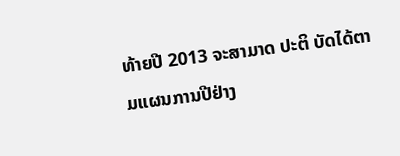ທ້າຍປີ 2013 ຈະສາມາດ ປະຕິ ບັດໄດ້ຕາມແຜນການປີຢ່າງ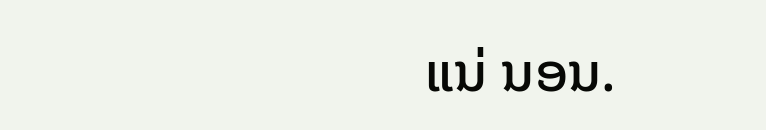ແນ່ ນອນ.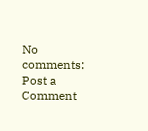No comments:
Post a Comment